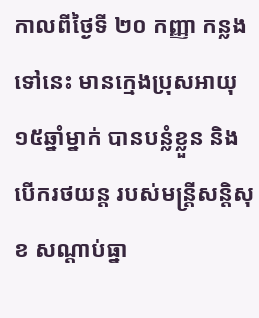កាលពីថ្ងៃទី ២០ កញ្ញា កន្លងទៅនេះ មានក្មេងប្រុសអាយុ ១៥ឆ្នាំម្នាក់ បានបន្លំខ្លួន និង បើករថយន្ត របស់មន្រ្តីសនិ្តសុខ សណ្តាប់ធ្នា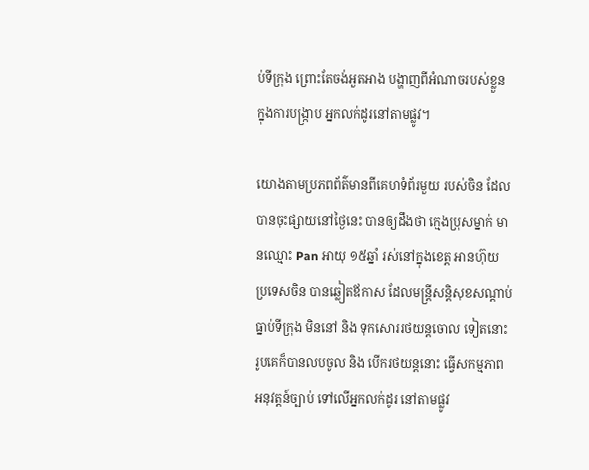ប់ទីក្រុង ព្រោះតែចង់អួតអាង បង្ហាញពីអំណាចរបស់ខ្លួន ក្នុងការបង្រ្កាប អ្នកលក់ដូរនៅតាមផ្លូវ។

យោងតាមប្រភពព័ត៌មានពីគេហទំព័រមួយ របស់ចិន ដែលបានចុះផ្សាយនៅថ្ងៃនេះ បានឲ្យដឹងថា ក្មេងប្រុសម្នាក់ មានឈ្មោះ Pan អាយុ ១៥ឆ្នាំ រស់នៅក្នុងខេត្ត អានហ៊ុយ ប្រទេសចិន បានឆ្លៀតឪកាស ដែលមន្រ្តីសន្តិសុខសណ្តាប់ធ្នាប់ទីក្រុង មិននៅ និង ទុកសោររថយន្តចោល ទៀតនោះ រូបគេក៏បានលបចូល និង បើករថយន្តនោះ ធ្វើសកម្មភាព អនុវត្តន៍ច្បាប់ ទៅលើអ្នកលក់ដូរ នៅតាមផ្លូវ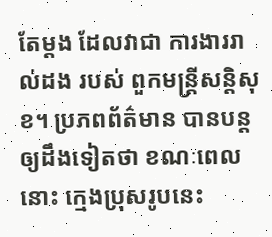តែម្តង ដែលវាជា ការងាររាល់ដង របស់ ពួកមន្រ្តីសន្តិសុខ។ ប្រភពព័ត៌មាន បានបន្តឲ្យដឹងទៀតថា ខណៈពេលនោះ ក្មេងប្រុសរូបនេះ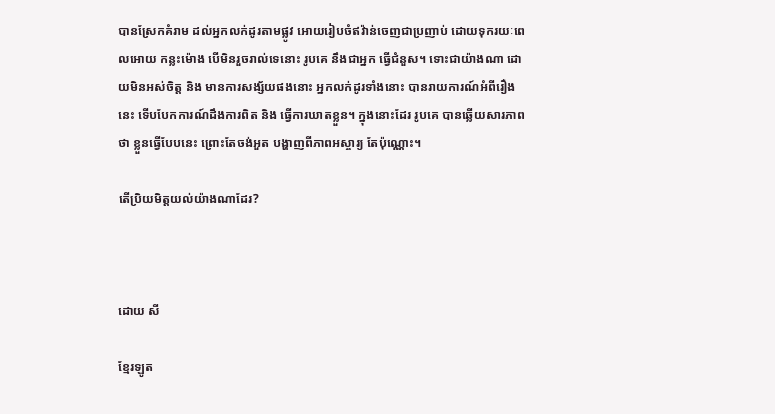បានស្រែកគំរាម ដល់អ្នកលក់ដូរតាមផ្លូវ អោយរៀបចំឥវ៉ាន់ចេញជាប្រញាប់ ដោយទុករយៈពេលអោយ កន្លះម៉ោង បើមិនរួចរាល់ទេនោះ រូបគេ នឹងជាអ្នក ធ្វើជំនួស។ ទោះជាយ៉ាងណា ដោយមិនអស់ចិត្ត និង មានការសង្ស័យផងនោះ អ្នកលក់ដូរទាំងនោះ បានរាយការណ៍អំពីរឿងនេះ ទើបបែកការណ៍ដឹងការពិត និង ធ្វើការឃាតខ្លួន។ ក្នុងនោះដែរ រូបគេ បានឆ្លើយសារភាពថា ខ្លួនធ្វើបែបនេះ ព្រោះតែចង់អួត បង្ហាញពីភាពអស្ចារ្យ តែប៉ុណ្ណោះ។

តើប្រិយមិត្តយល់យ៉ាងណាដែរ?



ដោយ សី

ខ្មែរឡូត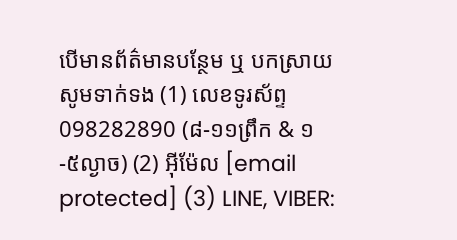បើមានព័ត៌មានបន្ថែម ឬ បកស្រាយសូមទាក់ទង (1) លេខទូរស័ព្ទ 098282890 (៨-១១ព្រឹក & ១-៥ល្ងាច) (2) អ៊ីម៉ែល [email protected] (3) LINE, VIBER: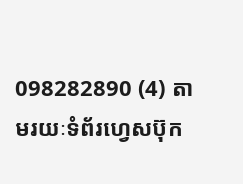098282890 (4) តាមរយៈទំព័រហ្វេសប៊ុក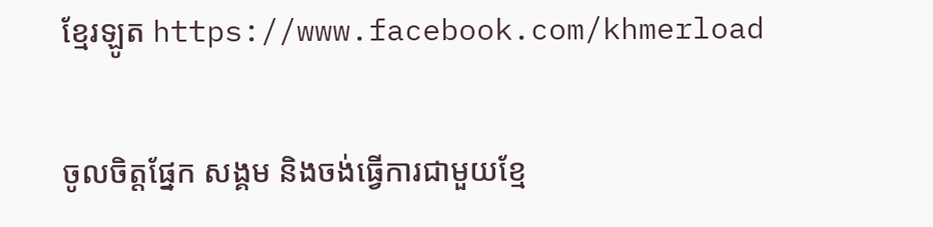ខ្មែរឡូត https://www.facebook.com/khmerload

ចូលចិត្តផ្នែក សង្គម និងចង់ធ្វើការជាមួយខ្មែ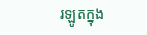រឡូតក្នុង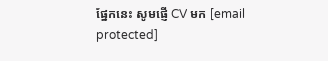ផ្នែកនេះ សូមផ្ញើ CV មក [email protected]